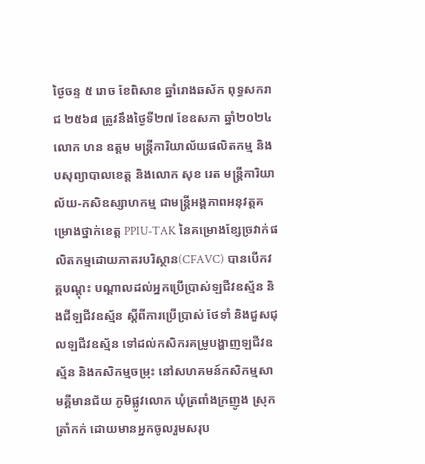ថ្ងៃចន្ទ ៥ រោច ខែពិសាខ ឆ្នាំរោងឆស័ក ពុទ្ធសករាជ ២៥៦៨ ត្រូវនឹងថ្ងៃទី២៧ ខែឧសភា ឆ្នាំ២០២៤
លោក ហន ឧត្ដម មន្រ្តីការិយាល័យផលិតកម្ម និងបសុព្យាបាលខេត្ត និងលោក សុខ រេត មន្ត្រីការិយាល័យ-កសិឧស្សាហកម្ម ជាមន្ត្រីអង្គភាពអនុវត្តគម្រោងថ្នាក់ខេត្ត PPIU-TAK នៃគម្រោងខ្សែច្រវាក់ផលិតកម្មដោយភាតរបរិស្ថាន(CFAVC) បានបេីកវគ្គបណ្ដុះ បណ្ដាលដល់អ្នកប្រើប្រាស់ឡជីវឧស្ម័ន និងជីឡជីវឧស្ម័ន ស្ដីពីការប្រើប្រាស់ ថែទាំ និងជួសជុលឡជីវឧស្ម័ន ទៅដល់កសិករគម្រូបង្ហាញឡជីវឧស្ម័ន និងកសិកម្មចម្រុះ នៅសហគមន៍កសិកម្មសាមគ្គីមានជ័យ ភូមិផ្លូវលោក ឃុំត្រពាំងក្រញូង ស្រុកត្រាំកក់ ដោយមានអ្នកចូលរួមសរុប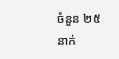ចំនួន ២៥នាក់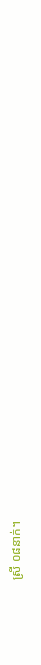ស្រី ០៨នាក់។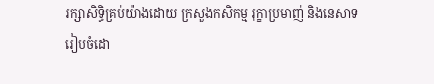រក្សាសិទិ្ធគ្រប់យ៉ាងដោយ ក្រសួងកសិកម្ម រុក្ខាប្រមាញ់ និងនេសាទ
រៀបចំដោ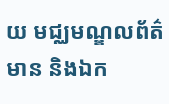យ មជ្ឈមណ្ឌលព័ត៌មាន និងឯក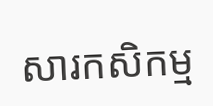សារកសិកម្ម